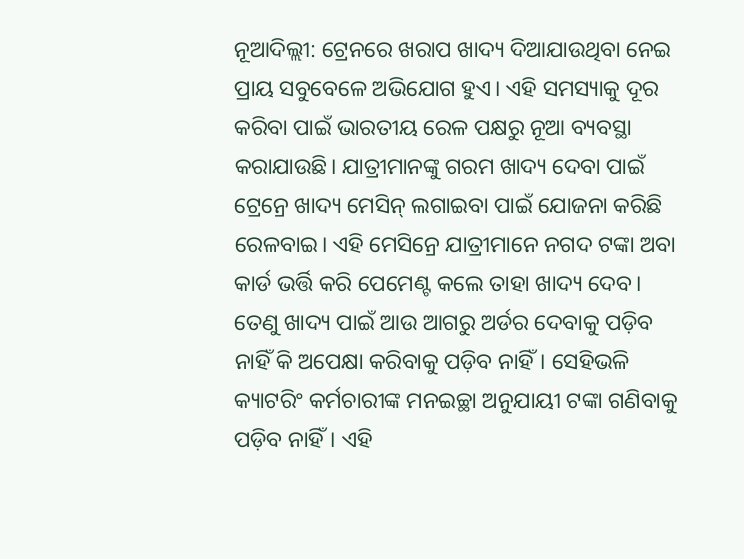ନୂଆଦିଲ୍ଲୀ: ଟ୍ରେନରେ ଖରାପ ଖାଦ୍ୟ ଦିଆଯାଉଥିବା ନେଇ ପ୍ରାୟ ସବୁବେଳେ ଅଭିଯୋଗ ହୁଏ। ଏହି ସମସ୍ୟାକୁ ଦୂର କରିବା ପାଇଁ ଭାରତୀୟ ରେଳ ପକ୍ଷରୁ ନୂଆ ବ୍ୟବସ୍ଥା କରାଯାଉଛି। ଯାତ୍ରୀମାନଙ୍କୁ ଗରମ ଖାଦ୍ୟ ଦେବା ପାଇଁ ଟ୍ରେନ୍ରେ ଖାଦ୍ୟ ମେସିନ୍ ଲଗାଇବା ପାଇଁ ଯୋଜନା କରିଛି ରେଳବାଇ। ଏହି ମେସିନ୍ରେ ଯାତ୍ରୀମାନେ ନଗଦ ଟଙ୍କା ଅବା କାର୍ଡ ଭର୍ତ୍ତି କରି ପେମେଣ୍ଟ କଲେ ତାହା ଖାଦ୍ୟ ଦେବ। ତେଣୁ ଖାଦ୍ୟ ପାଇଁ ଆଉ ଆଗରୁ ଅର୍ଡର ଦେବାକୁ ପଡ଼ିବ ନାହିଁ କି ଅପେକ୍ଷା କରିବାକୁ ପଡ଼ିବ ନାହିଁ। ସେହିଭଳି କ୍ୟାଟରିଂ କର୍ମଚାରୀଙ୍କ ମନଇଚ୍ଛା ଅନୁଯାୟୀ ଟଙ୍କା ଗଣିବାକୁ ପଡ଼ିବ ନାହିଁ। ଏହି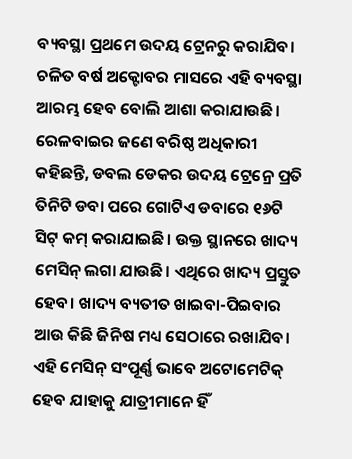ବ୍ୟବସ୍ଥା ପ୍ରଥମେ ଉଦୟ ଟ୍ରେନରୁ କରାଯିବ। ଚଳିତ ବର୍ଷ ଅକ୍ଟୋବର ମାସରେ ଏହି ବ୍ୟବସ୍ଥା ଆରମ୍ଭ ହେବ ବୋଲି ଆଶା କରାଯାଉଛି।
ରେଳବାଇର ଜଣେ ବରିଷ୍ଠ ଅଧିକାରୀ କହିଛନ୍ତି, ଡବଲ ଡେକର ଉଦୟ ଟ୍ରେନ୍ରେ ପ୍ରତି ତିନିଟି ଡବା ପରେ ଗୋଟିଏ ଡବାରେ ୧୬ଟି ସିଟ୍ କମ୍ କରାଯାଇଛି। ଉକ୍ତ ସ୍ଥାନରେ ଖାଦ୍ୟ ମେସିନ୍ ଲଗା ଯାଉଛି। ଏଥିରେ ଖାଦ୍ୟ ପ୍ରସ୍ତୁତ ହେବ। ଖାଦ୍ୟ ବ୍ୟତୀତ ଖାଇବା-ପିଇବାର ଆଉ କିଛି ଜିନିଷ ମଧ୍ୟ ସେଠାରେ ରଖାଯିବ। ଏହି ମେସିନ୍ ସଂପୂର୍ଣ୍ଣ ଭାବେ ଅଟୋମେଟିକ୍ ହେବ ଯାହାକୁ ଯାତ୍ରୀମାନେ ହିଁ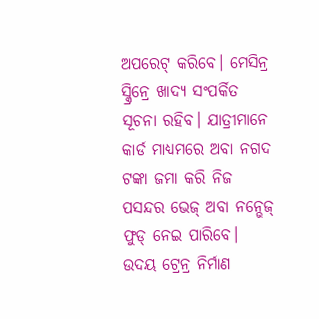ଅପରେଟ୍ କରିବେ। ମେସିନ୍ର ସ୍କ୍ରିନ୍ରେ ଖାଦ୍ୟ ସଂପର୍କିତ ସୂଚନା ରହିବ। ଯାତ୍ରୀମାନେ କାର୍ଡ ମାଧ୍ୟମରେ ଅବା ନଗଦ ଟଙ୍କା ଜମା କରି ନିଜ ପସନ୍ଦର ଭେଜ୍ ଅବା ନନ୍ଭେଜ୍ ଫୁଡ୍ ନେଇ ପାରିବେ।
ଉଦୟ ଟ୍ରେନ୍ର ନିର୍ମାଣ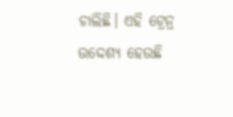ଚାଲିଛି। ଏହି ଟ୍ରେନ୍ର ଉଦ୍ଦେଶ୍ୟ ହେଉଛି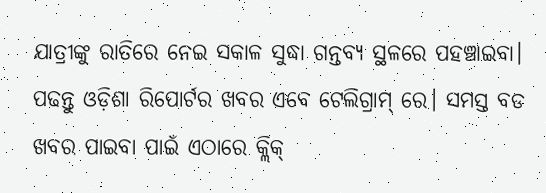ଯାତ୍ରୀଙ୍କୁ ରାତିରେ ନେଇ ସକାଳ ସୁଦ୍ଧା ଗନ୍ତବ୍ୟ ସ୍ଥଳରେ ପହଞ୍ଚାଇବା।
ପଢନ୍ତୁ ଓଡ଼ିଶା ରିପୋର୍ଟର ଖବର ଏବେ ଟେଲିଗ୍ରାମ୍ ରେ। ସମସ୍ତ ବଡ ଖବର ପାଇବା ପାଇଁ ଏଠାରେ କ୍ଲିକ୍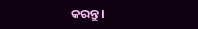କରନ୍ତୁ।